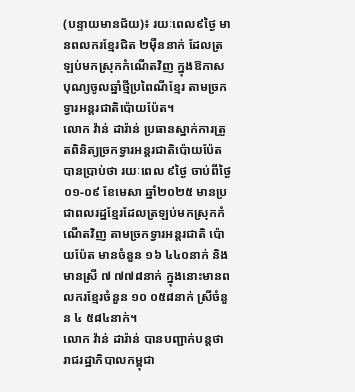(បន្ទាយមានជ័យ)៖ រយៈពេល៩ថ្ងៃ មានពលករខ្មែរជិត ២ម៉ឺននាក់ ដែលត្រឡប់មកស្រុកកំណើតវិញ ក្នុងឱកាសបុណ្យចូលឆ្នាំថ្មីប្រពៃណីខ្មែរ តាមច្រកទ្វារអន្តរជាតិប៉ោយប៉ែត។
លោក វ៉ាន់ ដារ៉ាន់ ប្រធានស្នាក់ការត្រួតពិនិត្យច្រកទ្វារអន្តរជាតិប៉ោយប៉ែត បានប្រាប់ថា រយៈពេល ៩ថ្ងៃ ចាប់ពីថ្ងៃ០១-០៩ ខែមេសា ឆ្នាំ២០២៥ មានប្រជាពលរដ្ឋខ្មែរដែលត្រឡប់មកស្រុកកំណើតវិញ តាមច្រកទ្វារអន្តរជាតិ ប៉ោយប៉ែត មានចំនួន ១៦ ៤៤០នាក់ និងមានស្រី ៧ ៧៧៨នាក់ ក្នុងនោះមានពលករខ្មែរចំនួន ១០ ០៥៨នាក់ ស្រីចំនួន ៤ ៥៨៤នាក់។
លោក វ៉ាន់ ដារ៉ាន់ បានបញ្ជាក់បន្តថា រាជរដ្ឋាភិបាលកម្ពុជា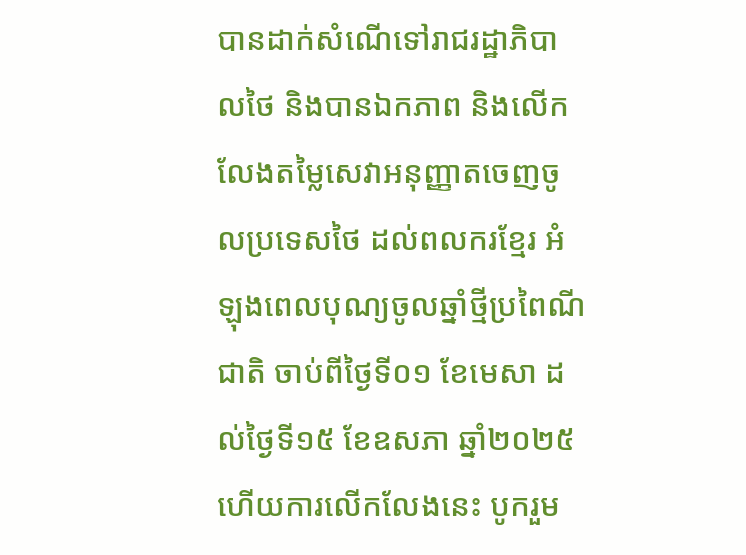បានដាក់សំណើទៅរាជរដ្ឋាភិបាលថៃ និងបានឯកភាព និងលើកលែងតម្លៃសេវាអនុញ្ញាតចេញចូលប្រទេសថៃ ដល់ពលករខ្មែរ អំឡុងពេលបុណ្យចូលឆ្នាំថ្មីប្រពៃណីជាតិ ចាប់ពីថ្ងៃទី០១ ខែមេសា ដល់ថ្ងៃទី១៥ ខែឧសភា ឆ្នាំ២០២៥ ហើយការលើកលែងនេះ បូករួម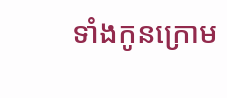ទាំងកូនក្រោម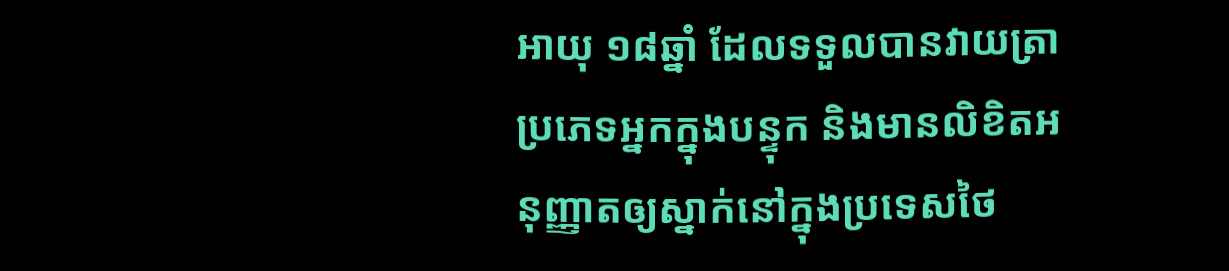អាយុ ១៨ឆ្នាំ ដែលទទួលបានវាយត្រាប្រភេទអ្នកក្នុងបន្ទុក និងមានលិខិតអនុញ្ញាតឲ្យស្នាក់នៅក្នុងប្រទេសថៃ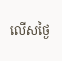លើសថ្ងៃ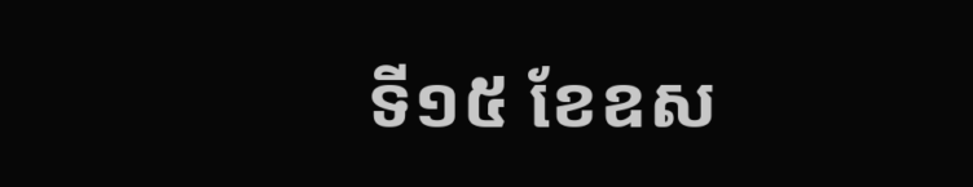ទី១៥ ខែឧស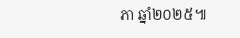ភា ឆ្នាំ២០២៥៕